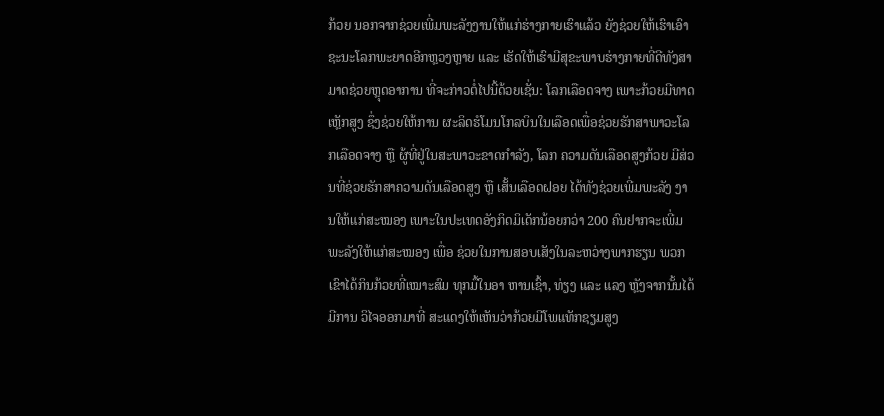ກ້ວຍ ນອກຈາກຊ່ວຍເພີ່ມພະລັງງານໃຫ້ແກ່ຮ່າງກາຍເຮົາແລ້ວ ຍັງຊ່ວຍໃຫ້ເຮົາເອົາຊະນະໂລກພະຍາດອີກຫຼວງຫຼາຍ ແລະ ເຮັດໃຫ້ເຮົາມີສຸຂະພາບຮ່າງກາຍທີ່ດີທັງສາມາດຊ່ວຍຫຼຸດອາການ ທີ່ຈະກ່າວຕໍ່ໄປນີ້ດ້ວຍເຊັ່ນ: ໂລກເລືອດຈາງ ເພາະກ້ວຍມີທາດເຫຼັກສູງ ຊຶ່ງຊ່ວຍໃຫ້ການ ຜະລິດຮໍໂມນໂກລບິນໃນເລືອດເພື່ອຊ່ວຍຮັກສາພາວະໂລກເລືອດຈາງ ຫຼື ຜູ້ທີ່ຢູ່ໃນສະພາວະຂາດກຳລັງ, ໂລກ ຄວາມດັນເລືອດສູງກ້ວຍ ມີສ່ວນທີ່ຊ່ວຍຮັກສາຄວາມດັນເລືອດສູງ ຫຼື ເສັ້ນເລືອດຝອຍ ໄດ້ທັງຊ່ວຍເພີ່ມພະລັງ ງານໃຫ້ແກ່ສະໝອງ ເພາະໃນປະເທດອັງກິດມິເດັກນ້ອຍກວ່າ 200 ຄົນຢາກຈະເພີ່ມພະລັງໃຫ້ແກ່ສະໝອງ ເພື່ອ ຊ່ວຍໃນການສອບເສັງໃນລະຫວ່າງພາກຮຽນ ພວກເຂົາໄດ້ກິນກ້ວຍທີ່ເໝາະສົມ ທຸກມື້ໃນອາ ຫານເຊົ້າ, ທ່ຽງ ແລະ ແລງ ຫຼັງຈາກນັ້ນໄດ້ມີການ ວິໄຈອອກມາທີ່ ສະແດງໃຫ້ເຫັນວ່າກ້ວຍມີໂພແທັກຊຽມສູງ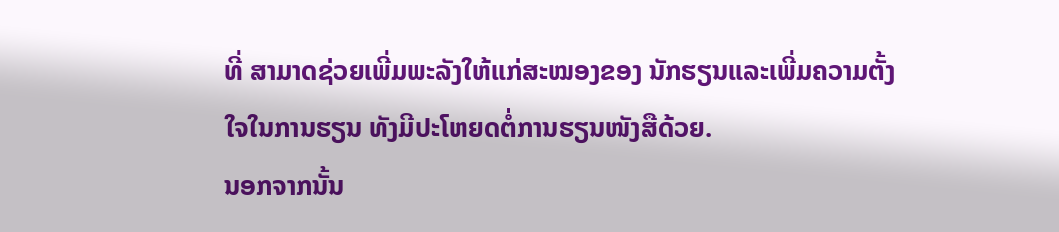ທີ່ ສາມາດຊ່ວຍເພີ່ມພະລັງໃຫ້ແກ່ສະໝອງຂອງ ນັກຮຽນແລະເພີ່ມຄວາມຕັ້ງໃຈໃນການຮຽນ ທັງມີປະໂຫຍດຕໍ່ການຮຽນໜັງສືດ້ວຍ.
ນອກຈາກນັ້ນ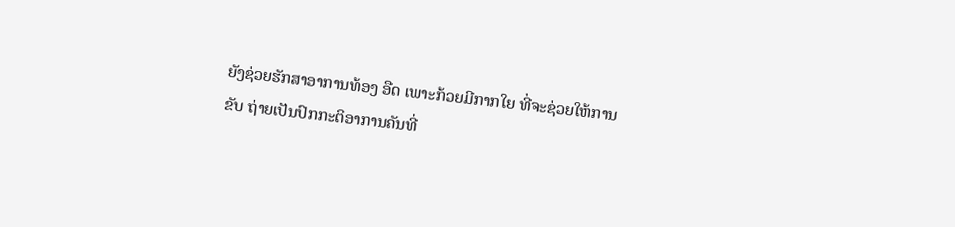ຍັງຊ່ວຍຮັກສາອາການທ້ອງ ອືດ ເພາະກ້ວຍມີກາກໃຍ ທີ່ຈະຊ່ວຍໃຫ້ການຂັບ ຖ່າຍເປັນປົກກະຕິອາການຄັນທີ່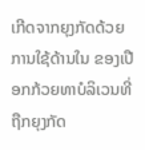ເກີດຈາກຍຸງກັດດ້ວຍການໃຊ້ດ້ານໃນ ຂອງເປືອກກ້ວຍທາບໍລິເວນທີ່ຖືກຍຸງກັດ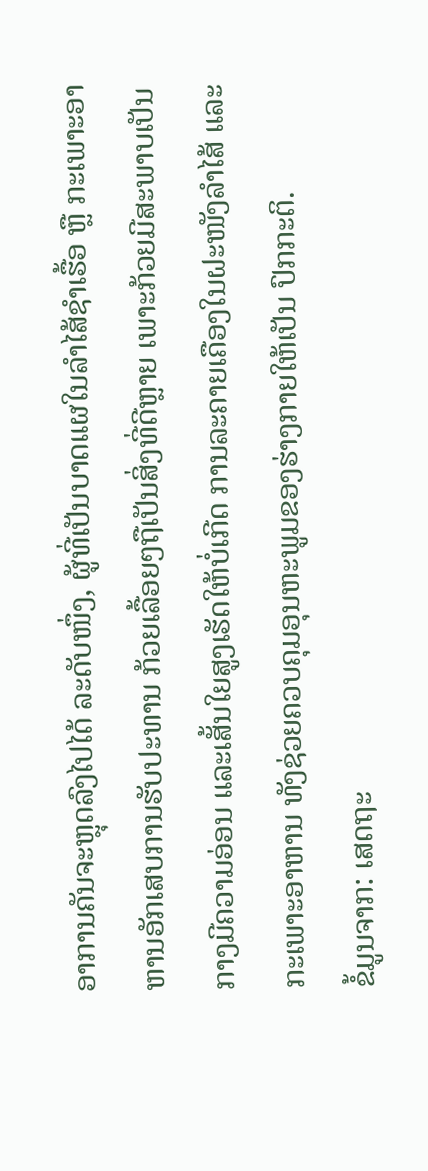ອາການຄັນຈະຫຼຸດລົງໄປໄດ້ ລະດັບໜຶ່ງ, ຜູ້ທີ່ເປັນບາດແຜໃນລຳໄສ້ຊຳເຮື້ອ ຫຼື ກະເພາະອາຫານອັກເສບການຮັບປະທານ ກ້ວຍເລື້ອຍໆຖືເປັນສິ່ງທີ່ດີຫຼາຍ ເພາະກ້ວຍມີສະພາບເປັນກາງມີຄວາມອ່ອນ ແລະເສັ້ນໃຍສູງເຮັດໃຫ້ບໍ່ເກີດ ການລະຄາຍເຄືອງໃນຝະໜັງລຳໄສ້ ແລະກະເພາະອາຫານ ທັງຊ່ວຍຄວບຄຸມອຸນຫະພູມຂອງຮ່າງກາຍໃຫ້ເປັນ ປົກກະຕິ.
ຂໍ້ມູນຈາກ: ເສດຖະ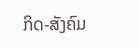ກິດ-ສັງຄົມ